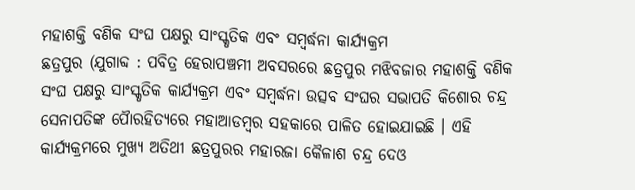ମହାଶକ୍ତି ବଣିକ ସଂଘ ପକ୍ଷରୁ ସାଂସ୍କୃତିକ ଏବଂ ସମ୍ବର୍ଦ୍ଧନା କାର୍ଯ୍ୟକ୍ରମ
ଛତ୍ରପୁର (ଯୁଗାବ୍ଦ : ପବିତ୍ର ହେରାପଞ୍ଚମୀ ଅବସରରେ ଛତ୍ରପୁର ମଝିବଜାର ମହାଶକ୍ତି ବଣିକ ସଂଘ ପକ୍ଷରୁ ସାଂସ୍କୃତିକ କାର୍ଯ୍ୟକ୍ରମ ଏବଂ ସମ୍ବର୍ଦ୍ଧନା ଉତ୍ସବ ସଂଘର ସଭାପତି କିଶୋର ଚନ୍ଦ୍ର ସେନାପତିଙ୍କ ପୈାରହିତ୍ୟରେ ମହାଆଡମ୍ବର ସହକାରେ ପାଳିତ ହୋଇଯାଇଛି । ଏହି କାର୍ଯ୍ୟକ୍ରମରେ ମୁଖ୍ୟ ଅତିଥୀ ଛତ୍ରପୁରର ମହାରଜା କୈଳାଶ ଚନ୍ଦ୍ର ଦେଓ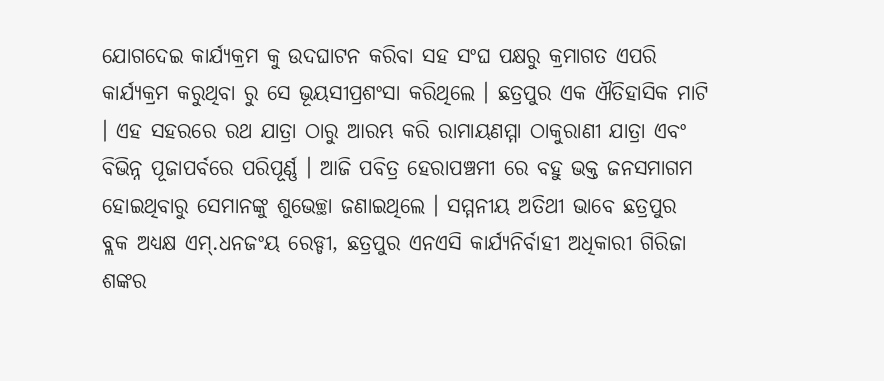ଯୋଗଦେଇ କାର୍ଯ୍ୟକ୍ରମ କୁ ଉଦଘାଟନ କରିବା ସହ ସଂଘ ପକ୍ଷରୁ କ୍ରମାଗତ ଏପରି କାର୍ଯ୍ୟକ୍ରମ କରୁଥିବା ରୁ ସେ ଭୂୟସୀପ୍ରଶଂସା କରିଥିଲେ । ଛତ୍ରପୁର ଏକ ଐତିହାସିକ ମାଟି । ଏହ ସହରରେ ରଥ ଯାତ୍ରା ଠାରୁ ଆରମ୍ଭ କରି ରାମାୟଣମ୍ମା ଠାକୁରାଣୀ ଯାତ୍ରା ଏବଂ ବିଭିନ୍ନ ପୂଜାପର୍ବରେ ପରିପୂର୍ଣ୍ଣ । ଆଜି ପବିତ୍ର ହେରାପଞ୍ଚମୀ ରେ ବହୁ ଭକ୍ତ ଜନସମାଗମ ହୋଇଥିବାରୁ ସେମାନଙ୍କୁ ଶୁଭେଚ୍ଛା ଜଣାଇଥିଲେ । ସମ୍ମନୀୟ ଅତିଥୀ ଭାବେ ଛତ୍ରପୁର ବ୍ଲକ ଅଧ୍ୟକ୍ଷ ଏମ୍.ଧନଜଂୟ ରେଡ୍ଡୀ, ଛତ୍ରପୁର ଏନଏସି କାର୍ଯ୍ୟନିର୍ବାହୀ ଅଧିକାରୀ ଗିରିଜା ଶଙ୍କର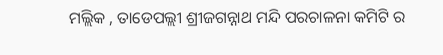ମଲ୍ଲିକ , ତାଡେପଲ୍ଲୀ ଶ୍ରୀଜଗନ୍ନାଥ ମନ୍ଦି ପରଚାଳନା କମିଟି ର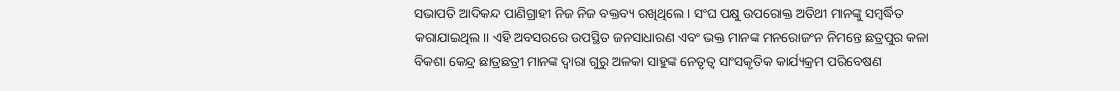ସଭାପତି ଆଦିକନ୍ଦ ପାଣିଗ୍ରାହୀ ନିଜ ନିଜ ବକ୍ତବ୍ୟ ରଖିଥିଲେ । ସଂଘ ପକ୍ଷୁ ଉପରୋକ୍ତ ଅତିଥୀ ମାନଙ୍କୁ ସମ୍ବର୍ଦ୍ଧିତ କରାଯାଇଥିଲ।। ଏହି ଅବସରରେ ଉପସ୍ଥିତ ଜନସାଧାରଣ ଏବଂ ଭକ୍ତ ମାନଙ୍କ ମନରୋଜଂନ ନିମନ୍ତେ ଛତ୍ରପୁର କଳା ବିକଶା କେନ୍ଦ୍ର ଛାତ୍ରଛତ୍ରୀ ମାନଙ୍କ ଦ୍ୱାରା ଗୁରୁ ଅଳକା ସାହୁଙ୍କ ନେତୃତ୍ୱ ସାଂସକୃତିକ କାର୍ଯ୍ୟକ୍ରମ ପରିବେଷଣ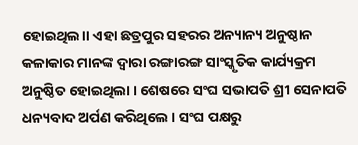ହୋଇଥିଲ।। ଏହା ଛତ୍ରପୁର ସହରର ଅନ୍ୟାନ୍ୟ ଅନୁଷ୍ଠାନ କଳାକାର ମାନଙ୍କ ଦ୍ୱାରା ରଙ୍ଗାରଙ୍ଗ ସାଂସ୍କୃତିକ କାର୍ଯ୍ୟକ୍ରମ ଅନୁଷ୍ଠିତ ହୋଇଥିଲା । ଶେଷରେ ସଂଘ ସଭାପତି ଶ୍ରୀ ସେନାପତି ଧନ୍ୟବାଦ ଅର୍ପଣ କରିଥିଲେ । ସଂଘ ପକ୍ଷରୁ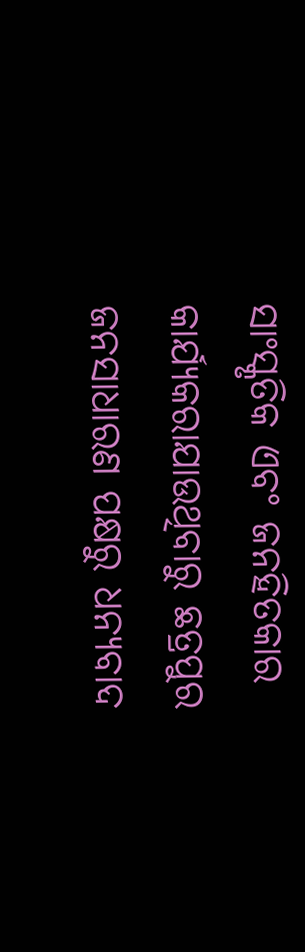ସାଂସ୍କୃତିକ ଏବଂ ଜନହିତକାର କାର୍ଯ୍ୟକରାଯାଉଥିବାରୁ ଛତ୍ରପୁର ଜନସାଧାରଣ ପକ୍ଷରୁ ଧନ୍ୟବାଦ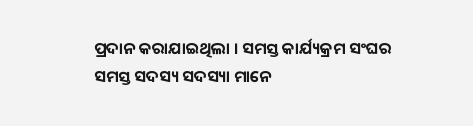ପ୍ରଦାନ କରାଯାଇଥିଲା । ସମସ୍ତ କାର୍ଯ୍ୟକ୍ରମ ସଂଘର ସମସ୍ତ ସଦସ୍ୟ ସଦସ୍ୟା ମାନେ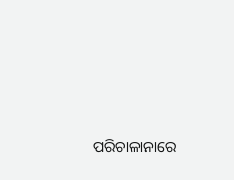ପରିଚାଳାନାରେ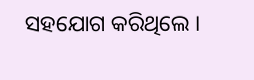ସହଯୋଗ କରିଥିଲେ ।